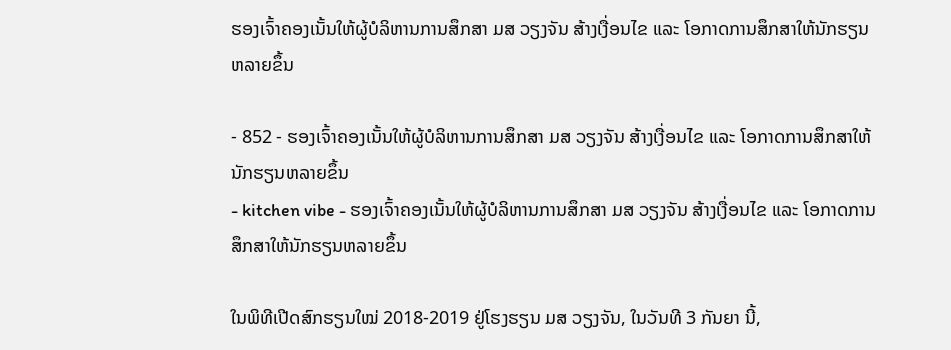ຮອງເຈົ້າຄອງເນັ້ນໃຫ້ຜູ້ບໍລິຫານການສຶກສາ ມສ ວຽງຈັນ ສ້າງເງື່ອນໄຂ ແລະ ໂອກາດການສຶກສາໃຫ້ນັກຮຽນຫລາຍຂຶ້ນ

- 852 - ຮອງເຈົ້າຄອງເນັ້ນໃຫ້ຜູ້ບໍລິຫານການສຶກສາ ມສ ວຽງຈັນ ສ້າງເງື່ອນໄຂ ແລະ ໂອກາດການສຶກສາໃຫ້ນັກຮຽນຫລາຍຂຶ້ນ
- kitchen vibe - ຮອງເຈົ້າຄອງເນັ້ນໃຫ້ຜູ້ບໍລິຫານການສຶກສາ ມສ ວຽງຈັນ ສ້າງເງື່ອນໄຂ ແລະ ໂອກາດການສຶກສາໃຫ້ນັກຮຽນຫລາຍຂຶ້ນ

ໃນພິທີເປີດສົກຮຽນໃໝ່ 2018-2019 ຢູ່ໂຮງຮຽນ ມສ ວຽງຈັນ, ໃນວັນທີ 3 ກັນຍາ ນີ້,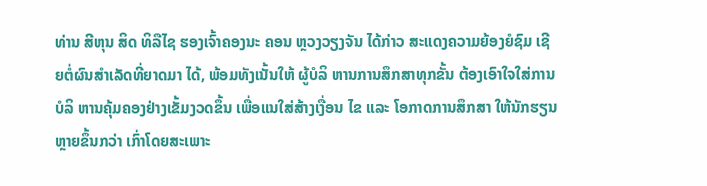ທ່ານ ສີຫຸນ ສິດ ທິລືໄຊ ຮອງເຈົ້າຄອງນະ ຄອນ ຫຼວງວຽງຈັນ ໄດ້ກ່າວ ສະແດງຄວາມຍ້ອງຍໍຊົມ ເຊີຍຕໍ່ຜົນສໍາເລັດທີ່ຍາດມາ ໄດ້, ພ້ອມທັງເນັ້ນໃຫ້ ຜູ້ບໍລິ ຫານການສຶກສາທຸກຂັ້ນ ຕ້ອງເອົາໃຈໃສ່ການບໍລິ ຫານຄຸ້ມຄອງຢ່າງເຂັ້ມງວດຂຶ້ນ ເພື່ອແນໃສ່ສ້າງເງື່ອນ ໄຂ ແລະ ໂອກາດການສຶກສາ ໃຫ້ນັກຮຽນຫຼາຍຂຶ້ນກວ່າ ເກົ່າໂດຍສະເພາະ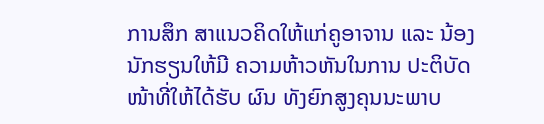ການສຶກ ສາແນວຄິດໃຫ້ແກ່ຄູອາຈານ ແລະ ນ້ອງນັກຮຽນໃຫ້ມີ ຄວາມຫ້າວຫັນໃນການ ປະຕິບັດໜ້າທີ່ໃຫ້ໄດ້ຮັບ ຜົນ ທັງຍົກສູງຄຸນນະພາບ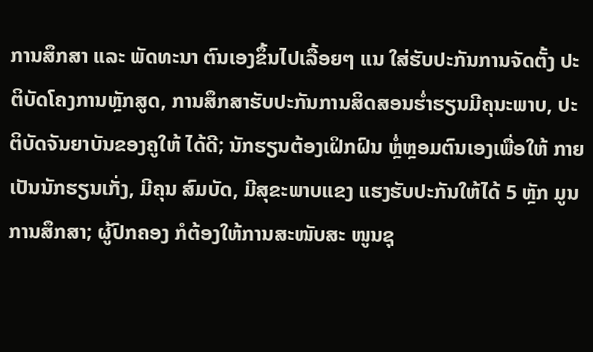ການສຶກສາ ແລະ ພັດທະນາ ຕົນເອງຂຶ້ນໄປເລື້ອຍໆ ແນ ໃສ່ຮັບປະກັນການຈັດຕັ້ງ ປະຕິບັດໂຄງການຫຼັກສູດ, ການສຶກສາຮັບປະກັນການສິດສອນຮໍ່າຮຽນມີຄຸນະພາບ, ປະຕິບັດຈັນຍາບັນຂອງຄູໃຫ້ ໄດ້ດີ; ນັກຮຽນຕ້ອງເຝິກຝົນ ຫຼໍ່ຫຼອມຕົນເອງເພື່ອໃຫ້ ກາຍເປັນນັກຮຽນເກັ່ງ, ມີຄຸນ ສົມບັດ, ມີສຸຂະພາບແຂງ ແຮງຮັບປະກັນໃຫ້ໄດ້ 5 ຫຼັກ ມູນການສຶກສາ; ຜູ້ປົກຄອງ ກໍຕ້ອງໃຫ້ການສະໜັບສະ ໜູນຊຸ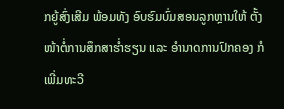ກຍູ້ສົ່ງເສີມ ພ້ອມທັງ ອົບຮົມບົ່ມສອນລູກຫຼານໃຫ້ ຕັ້ງໜ້າຕໍ່ການສຶກສາຮໍ່າຮຽນ ແລະ ອໍານາດການປົກຄອງ ກໍເພີ່ມທະວີ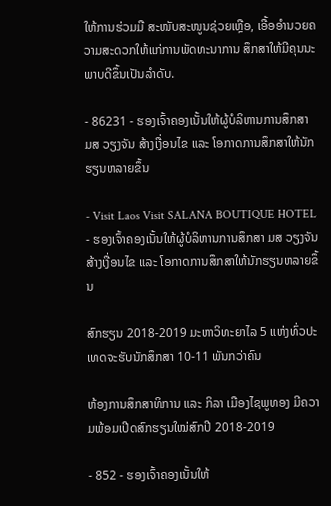ໃຫ້ການຮ່ວມມື ສະໜັບສະໜູນຊ່ວຍເຫຼືອ, ເອື້ອອໍານວຍຄວາມສະດວກໃຫ້ແກ່ການພັດທະນາການ ສຶກສາໃຫ້ມີຄຸນນະພາບດີຂຶ້ນເປັນລໍາດັບ.

- 86231 - ຮອງເຈົ້າຄອງເນັ້ນໃຫ້ຜູ້ບໍລິຫານການສຶກສາ ມສ ວຽງຈັນ ສ້າງເງື່ອນໄຂ ແລະ ໂອກາດການສຶກສາໃຫ້ນັກຮຽນຫລາຍຂຶ້ນ

- Visit Laos Visit SALANA BOUTIQUE HOTEL - ຮອງເຈົ້າຄອງເນັ້ນໃຫ້ຜູ້ບໍລິຫານການສຶກສາ ມສ ວຽງຈັນ ສ້າງເງື່ອນໄຂ ແລະ ໂອກາດການສຶກສາໃຫ້ນັກຮຽນຫລາຍຂຶ້ນ

ສົກຮຽນ 2018-2019 ມະຫາວິທະຍາໄລ 5 ແຫ່ງທົ່ວປະເທດຈະຮັບນັກສຶກສາ 10-11 ພັນກວ່າຄົນ

ຫ້ອງການສຶກສາທິການ ແລະ ກິລາ ເມືອງໄຊພູທອງ ມີຄວາມພ້ອມເປີດສົກຮຽນໃໝ່ສົກປີ 2018-2019

- 852 - ຮອງເຈົ້າຄອງເນັ້ນໃຫ້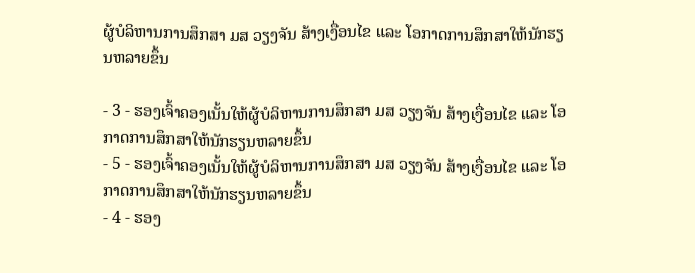ຜູ້ບໍລິຫານການສຶກສາ ມສ ວຽງຈັນ ສ້າງເງື່ອນໄຂ ແລະ ໂອກາດການສຶກສາໃຫ້ນັກຮຽນຫລາຍຂຶ້ນ

- 3 - ຮອງເຈົ້າຄອງເນັ້ນໃຫ້ຜູ້ບໍລິຫານການສຶກສາ ມສ ວຽງຈັນ ສ້າງເງື່ອນໄຂ ແລະ ໂອກາດການສຶກສາໃຫ້ນັກຮຽນຫລາຍຂຶ້ນ
- 5 - ຮອງເຈົ້າຄອງເນັ້ນໃຫ້ຜູ້ບໍລິຫານການສຶກສາ ມສ ວຽງຈັນ ສ້າງເງື່ອນໄຂ ແລະ ໂອກາດການສຶກສາໃຫ້ນັກຮຽນຫລາຍຂຶ້ນ
- 4 - ຮອງ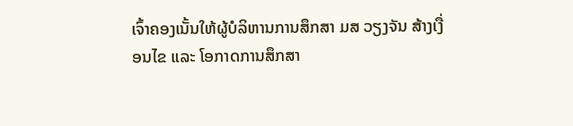ເຈົ້າຄອງເນັ້ນໃຫ້ຜູ້ບໍລິຫານການສຶກສາ ມສ ວຽງຈັນ ສ້າງເງື່ອນໄຂ ແລະ ໂອກາດການສຶກສາ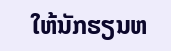ໃຫ້ນັກຮຽນຫ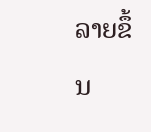ລາຍຂຶ້ນ